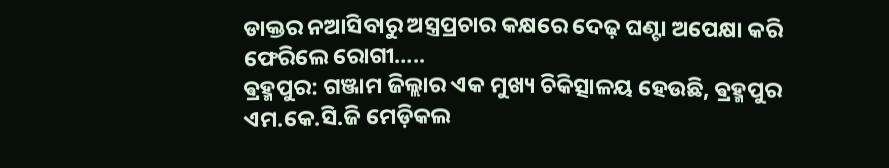ଡାକ୍ତର ନଆସିବାରୁ ଅସ୍ତ୍ରପ୍ରଚାର କକ୍ଷରେ ଦେଢ଼ ଘଣ୍ଟା ଅପେକ୍ଷା କରି ଫେରିଲେ ରୋଗୀ…..
ଵ୍ରହ୍ମପୁର: ଗଞ୍ଜାମ ଜିଲ୍ଲାର ଏକ ମୁଖ୍ୟ ଚିକିତ୍ସାଳୟ ହେଉଛି, ଵ୍ରହ୍ମପୁର ଏମ.କେ.ସି.ଜି ମେଡ଼ିକଲ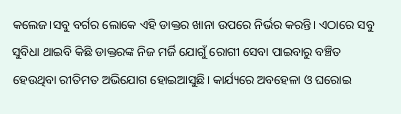କଲେଜ।ସବୁ ବର୍ଗର ଲୋକେ ଏହି ଡାକ୍ତର ଖାନା ଉପରେ ନିର୍ଭର କରନ୍ତି। ଏଠାରେ ସବୁ ସୁବିଧା ଥାଇବି କିଛି ଡାକ୍ତରଙ୍କ ନିଜ ମର୍ଜି ଯୋଗୁଁ ରୋଗୀ ସେବା ପାଇବାରୁ ବଞ୍ଚିତ ହେଉଥିବା ରୀତିମତ ଅଭିଯୋଗ ହୋଇଆସୁଛି। କାର୍ଯ୍ୟରେ ଅବହେଳା ଓ ଘରୋଇ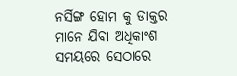ନର୍ସିଙ୍ଗ ହୋମ କୁ ଡାକ୍ତର ମାନେ ଯିବା ଅଧିକାଂଶ ସମୟରେ ସେଠାରେ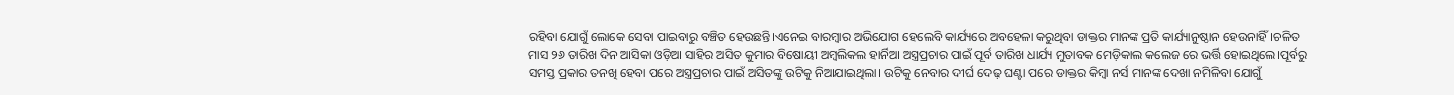ରହିବା ଯୋଗୁଁ ଲୋକେ ସେବା ପାଇବାରୁ ବଞ୍ଚିତ ହେଉଛନ୍ତି।ଏନେଇ ବାରମ୍ବାର ଅଭିଯୋଗ ହେଲେବି କାର୍ଯ୍ୟରେ ଅବହେଳା କରୁଥିବା ଡାକ୍ତର ମାନଙ୍କ ପ୍ରତି କାର୍ଯ୍ୟାନୁଷ୍ଠାନ ହେଉନାହିଁ।ଚଳିତ ମାସ ୨୬ ତାରିଖ ଦିନ ଆସିକା ଓଡ଼ିଆ ସାହିର ଅସିତ କୁମାର ବିଷୋୟୀ ଅମ୍ବଲିକଲ ହାର୍ନିଆ ଅସ୍ତ୍ରପ୍ରଚାର ପାଇଁ ପୂର୍ବ ତାରିଖ ଧାର୍ଯ୍ୟ ମୁତାବକ ମେଡ଼ିକାଲ କଲେଜ ରେ ଭର୍ତ୍ତି ହୋଇଥିଲେ।ପୂର୍ବରୁ ସମସ୍ତ ପ୍ରକାର ତନଖି ହେବା ପରେ ଅସ୍ତ୍ରପ୍ରଚାର ପାଇଁ ଅସିତଙ୍କୁ ଉଟିକୁ ନିଆଯାଇଥିଲା। ଉଟିକୁ ନେବାର ଦୀର୍ଘ ଦେଢ଼ ଘଣ୍ଟା ପରେ ଡାକ୍ତର କିମ୍ବା ନର୍ସ ମାନଙ୍କ ଦେଖା ନମିଳିବା ଯୋଗୁଁ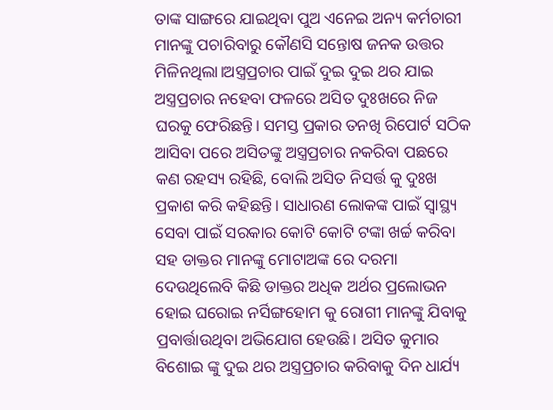ତାଙ୍କ ସାଙ୍ଗରେ ଯାଇଥିବା ପୁଅ ଏନେଇ ଅନ୍ୟ କର୍ମଚାରୀ ମାନଙ୍କୁ ପଚାରିବାରୁ କୌଣସି ସନ୍ତୋଷ ଜନକ ଉତ୍ତର ମିଳିନଥିଲା।ଅସ୍ତ୍ରପ୍ରଚାର ପାଇଁ ଦୁଇ ଦୁଇ ଥର ଯାଇ ଅସ୍ତ୍ରପ୍ରଚାର ନହେବା ଫଳରେ ଅସିତ ଦୁଃଖରେ ନିଜ ଘରକୁ ଫେରିଛନ୍ତି। ସମସ୍ତ ପ୍ରକାର ତନଖି ରିପୋର୍ଟ ସଠିକ ଆସିବା ପରେ ଅସିତଙ୍କୁ ଅସ୍ତ୍ରପ୍ରଚାର ନକରିବା ପଛରେ କଣ ରହସ୍ୟ ରହିଛି, ବୋଲି ଅସିତ ନିସର୍ତ୍ତ କୁ ଦୁଃଖ ପ୍ରକାଶ କରି କହିଛନ୍ତି। ସାଧାରଣ ଲୋକଙ୍କ ପାଇଁ ସ୍ୱାସ୍ଥ୍ୟ ସେବା ପାଇଁ ସରକାର କୋଟି କୋଟି ଟଙ୍କା ଖର୍ଚ୍ଚ କରିବା ସହ ଡାକ୍ତର ମାନଙ୍କୁ ମୋଟାଅଙ୍କ ରେ ଦରମା ଦେଉଥିଲେବି କିଛି ଡାକ୍ତର ଅଧିକ ଅର୍ଥର ପ୍ରଲୋଭନ ହୋଇ ଘରୋଇ ନର୍ସିଙ୍ଗହୋମ କୁ ରୋଗୀ ମାନଙ୍କୁ ଯିବାକୁ ପ୍ରବାର୍ତ୍ତାଉଥିବା ଅଭିଯୋଗ ହେଉଛି। ଅସିତ କୁମାର ବିଶୋଇ ଙ୍କୁ ଦୁଇ ଥର ଅସ୍ତ୍ରପ୍ରଚାର କରିବାକୁ ଦିନ ଧାର୍ଯ୍ୟ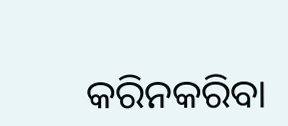କରିନକରିବା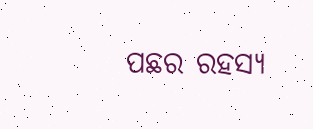ପଛର ରହସ୍ୟ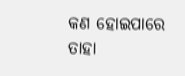କଣ ହୋଇପାରେ ତାହା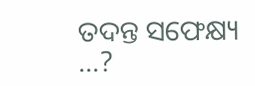ତଦନ୍ତ ସଫେକ୍ଷ୍ୟ …?